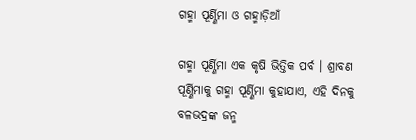ଗହ୍ମା ପୂର୍ଣ୍ଣିମା ଓ ଗହ୍ମାଡ଼ିଆଁ

ଗହ୍ମା ପୂର୍ଣ୍ଣିମା ଏକ କୃଷି ଭିତ୍ତିକ ପର୍ବ । ଶ୍ରାବଣ ପୂର୍ଣ୍ଣିମାକୁ ଗହ୍ମା ପୂର୍ଣ୍ଣିମା କୁହାଯାଏ, ଏହି ଦିନକୁ ବଳଭଦ୍ରଙ୍କ ଜନ୍ମ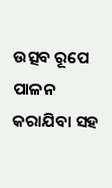ଉତ୍ସବ ରୂପେ ପାଳନ କରାଯିବା ସହ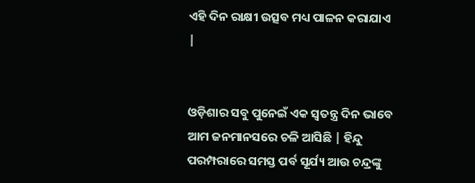ଏହି ଦିନ ରାକ୍ଷୀ ଉତ୍ସବ ମଧ୍ୟ ପାଳନ କରାଯାଏ |


ଓଡ଼ିଶାର ସବୁ ପୁନେଇଁ ଏକ ସ୍ୱତନ୍ତ୍ର ଦିନ ଭାବେ ଆମ ଜନମାନସରେ ଚଳି ଆସିଛି | ହିନ୍ଦୁ ପରମ୍ପରାରେ ସମସ୍ତ ପର୍ବ ସୂର୍ଯ୍ୟ ଆଉ ଚନ୍ଦ୍ରଙ୍କୁ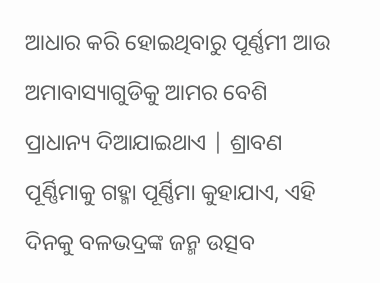ଆଧାର କରି ହୋଇଥିବାରୁ ପୂର୍ଣ୍ଣମୀ ଆଉ ଅମାବାସ୍ୟାଗୁଡିକୁ ଆମର ବେଶି ପ୍ରାଧାନ୍ୟ ଦିଆଯାଇଥାଏ | ଶ୍ରାବଣ ପୂର୍ଣ୍ଣିମାକୁ ଗହ୍ମା ପୂର୍ଣ୍ଣିମା କୁହାଯାଏ, ଏହି ଦିନକୁ ବଳଭଦ୍ରଙ୍କ ଜନ୍ମ ଉତ୍ସବ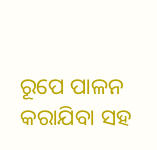ରୂପେ ପାଳନ କରାଯିବା ସହ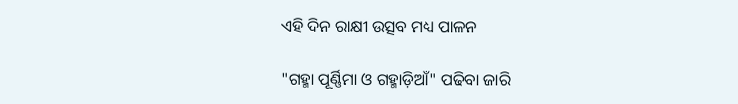ଏହି ଦିନ ରାକ୍ଷୀ ଉତ୍ସବ ମଧ୍ୟ ପାଳନ

"ଗହ୍ମା ପୂର୍ଣ୍ଣିମା ଓ ଗହ୍ମାଡ଼ିଆଁ" ପଢିବା ଜାରି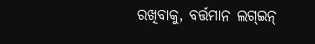ରଖିବାକୁ, ବର୍ତ୍ତମାନ ଲଗ୍ଇନ୍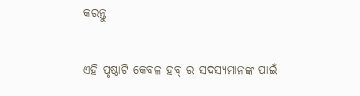କରନ୍ତୁ

ଏହି ପୃଷ୍ଠାଟି କେବଳ ହବ୍ ର ସଦସ୍ୟମାନଙ୍କ ପାଇଁ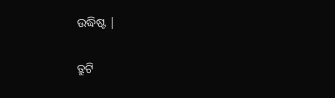ଉଦ୍ଧିଷ୍ଟ |

ତ୍ରୁଟି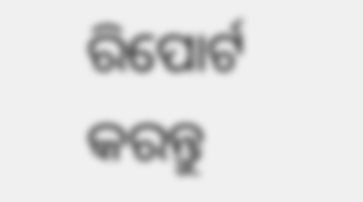ରିପୋର୍ଟ କରନ୍ତୁ